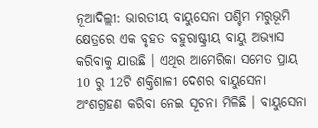ନୂଆଦିଲ୍ଲୀ: ଭାରତୀୟ ବାୟୁସେନା ପଶ୍ଚିମ ମରୁଭୂମି କ୍ଷେତ୍ରରେ ଏକ ବୃହତ ବହୁରାଷ୍ଟ୍ରୀୟ ବାୟୁ ଅଭ୍ୟାସ କରିବାକୁ ଯାଉଛି । ଏଥିର ଆମେରିକା ସମେତ ପ୍ରାୟ 10 ରୁ 12ଟି ଶକ୍ତିଶାଳୀ ଦେଶର ବାୟୁସେନା ଅଂଶଗ୍ରହଣ କରିବା ନେଇ ସୂଚନା ମିଳିଛି । ବାୟୁସେନା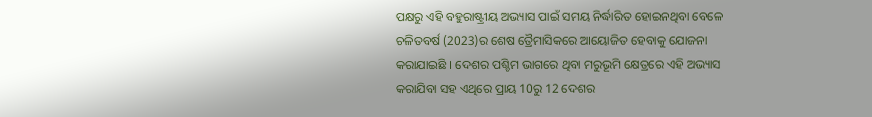ପକ୍ଷରୁ ଏହି ବହୁରାଷ୍ଟ୍ରୀୟ ଅଭ୍ୟାସ ପାଇଁ ସମୟ ନିର୍ଦ୍ଧାରିତ ହୋଇନଥିବା ବେଳେ ଚଳିତବର୍ଷ (2023)ର ଶେଷ ତ୍ରୈମାସିକରେ ଆୟୋଜିତ ହେବାକୁ ଯୋଜନା କରାଯାଇଛି । ଦେଶର ପଶ୍ଚିମ ଭାଗରେ ଥିବା ମରୁଭୂମି କ୍ଷେତ୍ରରେ ଏହି ଅଭ୍ୟାସ କରାଯିବା ସହ ଏଥିରେ ପ୍ରାୟ 10ରୁ 12 ଦେଶର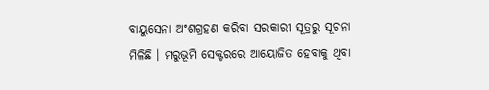ବାୟୁସେନା ଅଂଶଗ୍ରହଣ କରିବା ସରକାରୀ ସୂତ୍ରରୁ ସୂଚନା ମିଳିଛି । ମରୁଭୂମି ସେକ୍ଟରରେ ଆୟୋଜିତ ହେବାକୁ ଥିବା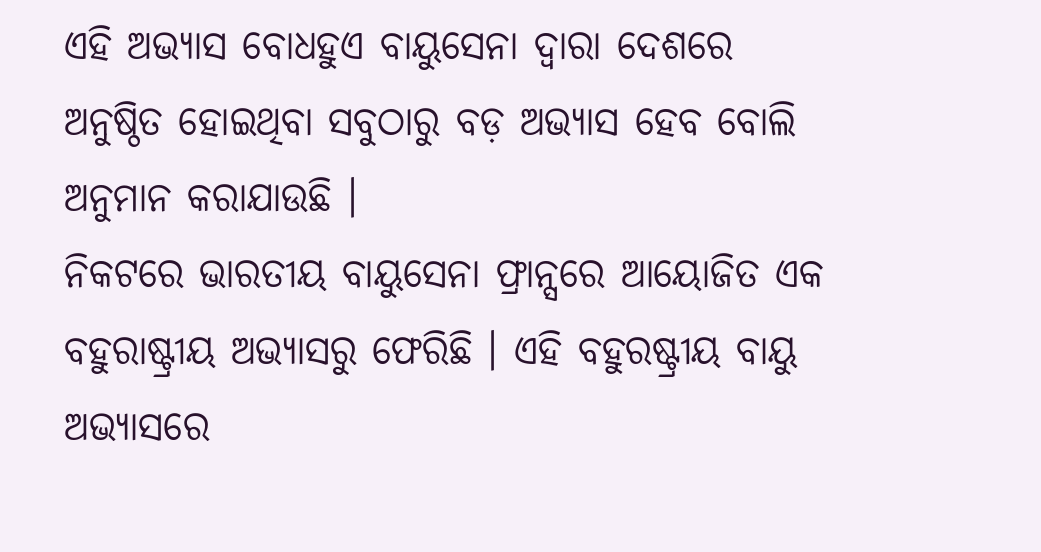ଏହି ଅଭ୍ୟାସ ବୋଧହୁଏ ବାୟୁସେନା ଦ୍ୱାରା ଦେଶରେ ଅନୁଷ୍ଠିତ ହୋଇଥିବା ସବୁଠାରୁ ବଡ଼ ଅଭ୍ୟାସ ହେବ ବୋଲି ଅନୁମାନ କରାଯାଉଛି ।
ନିକଟରେ ଭାରତୀୟ ବାୟୁସେନା ଫ୍ରାନ୍ସରେ ଆୟୋଜିତ ଏକ ବହୁରାଷ୍ଟ୍ରୀୟ ଅଭ୍ୟାସରୁ ଫେରିଛି । ଏହି ବହୁରଷ୍ଟ୍ରୀୟ ବାୟୁ ଅଭ୍ୟାସରେ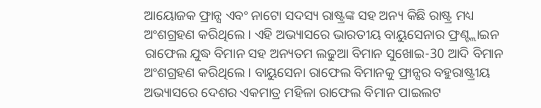ଆୟୋଜକ ଫ୍ରାନ୍ସ ଏବଂ ନାଟୋ ସଦସ୍ୟ ରାଷ୍ଟ୍ରଙ୍କ ସହ ଅନ୍ୟ କିଛି ରାଷ୍ଟ୍ର ମଧ୍ୟ ଅଂଶଗ୍ରହଣ କରିଥିଲେ । ଏହି ଅଭ୍ୟାସରେ ଭାରତୀୟ ବାୟୁସେନାର ଫ୍ରଣ୍ଟ୍ଲାଇନ ରାଫେଲ ଯୁଦ୍ଧ ବିମାନ ସହ ଅନ୍ୟତମ ଲଢୁଆ ବିମାନ ସୁଖୋଇ-30 ଆଦି ବିମାନ ଅଂଶଗ୍ରହଣ କରିଥିଲେ । ବାୟୁସେନା ରାଫେଲ ବିମାନକୁ ଫ୍ରାନ୍ସର ବହୁରାଷ୍ଟ୍ରୀୟ ଅଭ୍ୟାସରେ ଦେଶର ଏକମାତ୍ର ମହିଳା ରାଫେଲ ବିମାନ ପାଇଲଟ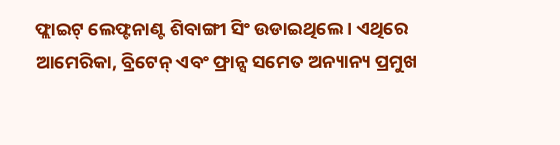ଫ୍ଲାଇଟ୍ ଲେଫ୍ଟନାଣ୍ଟ ଶିବାଙ୍ଗୀ ସିଂ ଉଡାଇଥିଲେ । ଏଥିରେ ଆମେରିକା, ବ୍ରିଟେନ୍ ଏବଂ ଫ୍ରାନ୍ସ ସମେତ ଅନ୍ୟାନ୍ୟ ପ୍ରମୁଖ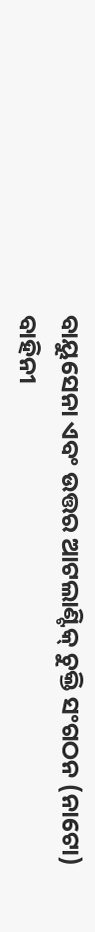ବାୟୁସେନା ଏବଂ ଉତ୍ତର ଆଟଲାଣ୍ଟିକ୍ ଚୁକ୍ତି ସଂଗଠନ (ନାଟୋ) ବାହିନୀ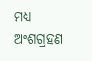ମଧ୍ୟ ଅଂଶଗ୍ରହଣ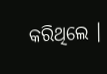କରିଥିଲେ ।